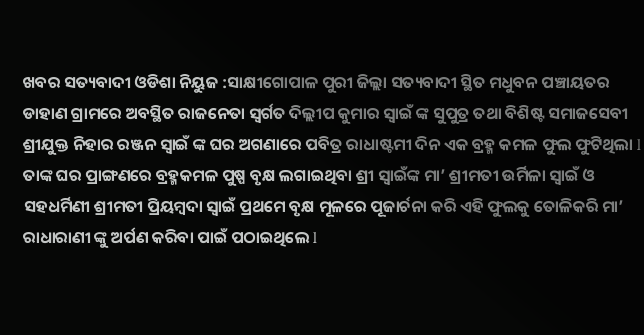ଖବର ସତ୍ୟବାଦୀ ଓଡିଶା ନିୟୁଜ :ସାକ୍ଷୀଗୋପାଳ ପୁରୀ ଜିଲ୍ଲା ସତ୍ୟବାଦୀ ସ୍ଥିତ ମଧୁବନ ପଞ୍ଚାୟତର ଡାହାଣ ଗ୍ରାମରେ ଅବସ୍ଥିତ ରାଜନେତା ସ୍ବର୍ଗତ ଦିଲ୍ଲୀପ କୁମାର ସ୍ୱାଇଁ ଙ୍କ ସୁପୁତ୍ର ତଥା ବିଶିଷ୍ଟ ସମାଜସେବୀ ଶ୍ରୀଯୁକ୍ତ ନିହାର ରଞ୍ଜନ ସ୍ୱାଇଁ ଙ୍କ ଘର ଅଗଣାରେ ପବିତ୍ର ରାଧାଷ୍ଟମୀ ଦିନ ଏକ ବ୍ରହ୍ମ କମଳ ଫୁଲ ଫୁଟିଥିଲା l ତାଙ୍କ ଘର ପ୍ରାଙ୍ଗଣରେ ବ୍ରହ୍ମକମଳ ପୁଷ୍ପ ବୃକ୍ଷ ଲଗାଇଥିବା ଶ୍ରୀ ସ୍ୱାଇଁଙ୍କ ମା’ ଶ୍ରୀମତୀ ଉର୍ମିଳା ସ୍ୱାଇଁ ଓ ସହଧର୍ମିଣୀ ଶ୍ରୀମତୀ ପ୍ରିୟମ୍ବଦା ସ୍ୱାଇଁ ପ୍ରଥମେ ବୃକ୍ଷ ମୂଳରେ ପୂଜାର୍ଚନା କରି ଏହି ଫୁଲକୁ ତୋଳିକରି ମା’ ରାଧାରାଣୀ ଙ୍କୁ ଅର୍ପଣ କରିବା ପାଇଁ ପଠାଇଥିଲେ l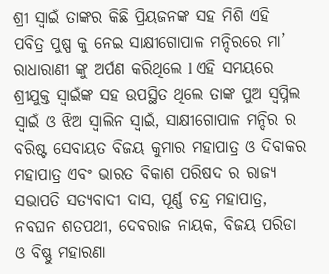ଶ୍ରୀ ସ୍ୱାଇଁ ତାଙ୍କର କିଛି ପ୍ରିୟଜନଙ୍କ ସହ ମିଶି ଏହି ପବିତ୍ର ପୁଷ୍ପ କୁ ନେଇ ସାକ୍ଷୀଗୋପାଳ ମନ୍ଦିରରେ ମା’ ରାଧାରାଣୀ ଙ୍କୁ ଅର୍ପଣ କରିଥିଲେ l ଏହି ସମୟରେ ଶ୍ରୀଯୁକ୍ତ ସ୍ୱାଇଁଙ୍କ ସହ ଉପସ୍ଥିତ ଥିଲେ ତାଙ୍କ ପୁଅ ସ୍ୱପ୍ନିଲ ସ୍ୱାଇଁ ଓ ଝିଅ ସ୍ୱାଲିନ ସ୍ୱାଇଁ, ସାକ୍ଷୀଗୋପାଳ ମନ୍ଦିର ର ବରିଷ୍ଟ ସେବାୟତ ବିଜୟ କୁମାର ମହାପାତ୍ର ଓ ଦିବାକର ମହାପାତ୍ର ଏବଂ ଭାରତ ବିକାଶ ପରିଷଦ ର ରାଜ୍ୟ ସଭାପତି ସତ୍ୟବାଦୀ ଦାସ, ପୂର୍ଣ୍ଣ ଚନ୍ଦ୍ର ମହାପାତ୍ର, ନବଘନ ଶତପଥୀ, ଦେବରାଜ ନାୟକ, ବିଜୟ ପରିଡା ଓ ବିଷ୍ଣୁ ମହାରଣା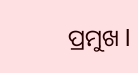ପ୍ରମୁଖ l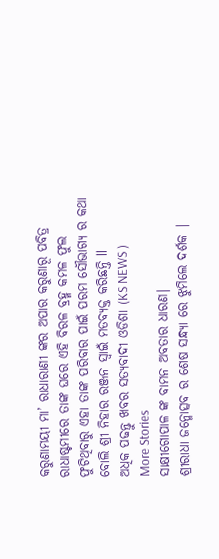କରୁଣାମୟୀ ମା’ ରାଧାରାଣୀ ଙ୍କର ଅପାର କରୁଣାରୂ ପବିତ୍ର ରାଧାଷ୍ଟମୀରେ ତାଙ୍କ ଘରେ ଏହି ବିରଳ ବ୍ରହ୍ମ କମଳ ଫୁଲ ଫୁଟିଥିବାରୁ ଏହା ତାଙ୍କ ପରିବାର ପାଇଁ ପରମ ସୌଭାଗ୍ୟ ର କଥା ବୋଲି ଶ୍ରୀ ନିହାର ରଞ୍ଜନ ସ୍ୱାଇଁ ମତବ୍ୟକ୍ତ କରିଛନ୍ତି ll
ଅଧିକ ପଢନ୍ତୁ ଖବର ସତ୍ୟବାଦୀ ଓଡିଶା (KS NEWS )
More Stories
ସାକ୍ଷୀଗୋପାଳ ଙ୍କ ବାମନ ଅବତାର ଧାରଣ|
ଶ୍ରୀରାଧା ଜନ୍ମୋତ୍ସବ ର ଶେଷ ସନ୍ଧ୍ୟା ରେ ଝୁମିଲେ ଦର୍ଶକ |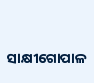ସାକ୍ଷୀଗୋପାଳ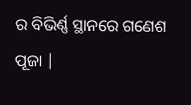ର ବିଭିର୍ଣ୍ଣ ସ୍ଥାନରେ ଗଣେଶ ପୂଜା |